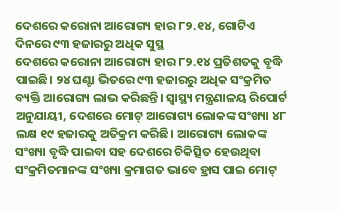ଦେଶରେ କରୋନା ଆରୋଗ୍ୟ ହାର ୮୨.୧୪, ଗୋଟିଏ ଦିନରେ ୯୩ ହଜାରରୁ ଅଧିକ ସୁସ୍ଥ
ଦେଶରେ କରୋନା ଆରୋଗ୍ୟ ହାର ୮୨.୧୪ ପ୍ରତିଶତକୁ ବୃଦ୍ଧି ପାଇଛି। ୨୪ ଘଣ୍ଟା ଭିତରେ ୯୩ ହଜାରରୁ ଅଧିକ ସଂକ୍ରମିତ ବ୍ୟକ୍ତି ଆରୋଗ୍ୟ ଲାଭ କରିଛନ୍ତି। ସ୍ୱାସ୍ଥ୍ୟ ମନ୍ତ୍ରଣାଳୟ ରିପୋର୍ଟ ଅନୁଯାୟୀ, ଦେଶରେ ମୋଟ୍ ଆରୋଗ୍ୟ ଲୋକଙ୍କ ସଂଖ୍ୟା ୪୮ ଲକ୍ଷ ୧୯ ହଜାରକୁ ଅତିକ୍ରମ କରିଛି। ଆରୋଗ୍ୟ ଲୋକଙ୍କ ସଂଖ୍ୟା ବୃଦ୍ଧି ପାଇବା ସହ ଦେଶରେ ଚିକିତ୍ସିତ ହେଉଥିବା ସଂକ୍ରମିତମାନଙ୍କ ସଂଖ୍ୟା କ୍ରମାଗତ ଭାବେ ହ୍ରାସ ପାଇ ମୋଟ୍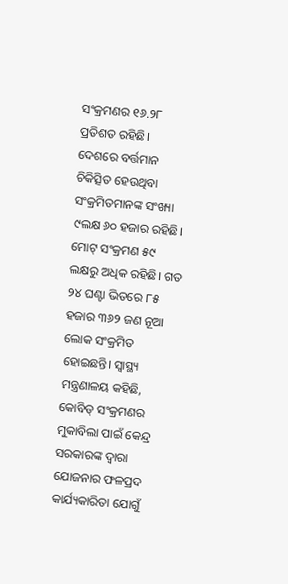ସଂକ୍ରମଣର ୧୬.୨୮ ପ୍ରତିଶତ ରହିଛି।
ଦେଶରେ ବର୍ତ୍ତମାନ ଚିକିତ୍ସିତ ହେଉଥିବା ସଂକ୍ରମିତମାନଙ୍କ ସଂଖ୍ୟା ୯ଲକ୍ଷ ୬୦ ହଜାର ରହିଛି। ମୋଟ୍ ସଂକ୍ରମଣ ୫୯ ଲକ୍ଷରୁ ଅଧିକ ରହିଛି। ଗତ ୨୪ ଘଣ୍ଟା ଭିତରେ ୮୫ ହଜାର ୩୬୨ ଜଣ ନୂଆ ଲୋକ ସଂକ୍ରମିତ ହୋଇଛନ୍ତି। ସ୍ୱାସ୍ଥ୍ୟ ମନ୍ତ୍ରଣାଳୟ କହିଛି, କୋବିଡ୍ ସଂକ୍ରମଣର ମୁକାବିଲା ପାଇଁ କେନ୍ଦ୍ର ସରକାରଙ୍କ ଦ୍ୱାରା ଯୋଜନାର ଫଳପ୍ରଦ କାର୍ଯ୍ୟକାରିତା ଯୋଗୁଁ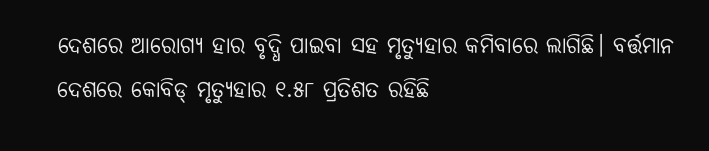ଦେଶରେ ଆରୋଗ୍ୟ ହାର ବୃଦ୍ଧି ପାଇବା ସହ ମୃତ୍ୟୁହାର କମିବାରେ ଲାଗିଛି। ବର୍ତ୍ତମାନ ଦେଶରେ କୋବିଡ୍ ମୃତ୍ୟୁହାର ୧.୫୮ ପ୍ରତିଶତ ରହିଛି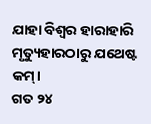ଯାହା ବିଶ୍ୱର ହାରାହାରି ମୃତ୍ୟୁହାରଠାରୁ ଯଥେଷ୍ଟ କମ୍।
ଗତ ୨୪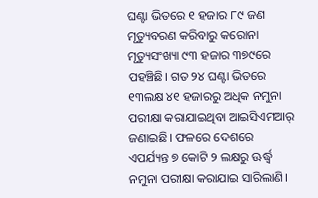ଘଣ୍ଟା ଭିତରେ ୧ ହଜାର ୮୯ ଜଣ ମୃତ୍ୟୁବରଣ କରିବାରୁ କରୋନା ମୃତ୍ୟୁସଂଖ୍ୟା ୯୩ ହଜାର ୩୭୯ରେ ପହଞ୍ଚିଛି। ଗତ ୨୪ ଘଣ୍ଟା ଭିତରେ ୧୩ଲକ୍ଷ ୪୧ ହଜାରରୁ ଅଧିକ ନମୁନା ପରୀକ୍ଷା କରାଯାଇଥିବା ଆଇସିଏମଆର୍ ଜଣାଇଛି। ଫଳରେ ଦେଶରେ ଏପର୍ଯ୍ୟନ୍ତ ୭ କୋଟି ୨ ଲକ୍ଷରୁ ଊର୍ଦ୍ଧ୍ବ ନମୁନା ପରୀକ୍ଷା କରାଯାଇ ସାରିଲାଣି।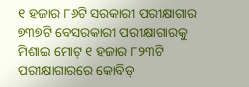୧ ହଜାର ୮୬ଟି ସରକାରୀ ପରୀକ୍ଷାଗାର ୭୩୭ଟି ବେସରକାରୀ ପରୀକ୍ଷାଗାରକୁ ମିଶାଇ ମୋଟ୍ ୧ ହଜାର ୮୨୩ଟି ପରୀକ୍ଷାଗାରରେ କୋବିଡ୍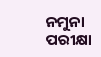ନମୁନା ପରୀକ୍ଷା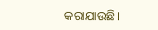କରାଯାଉଛି।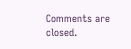Comments are closed.